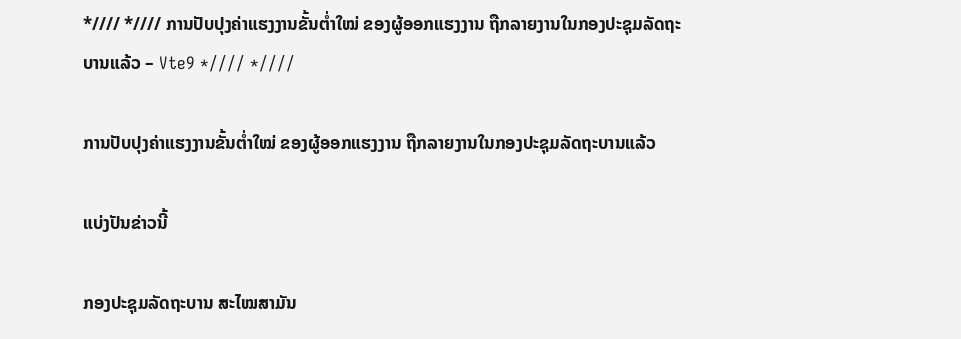*//// *//// ການປັບປຸງຄ່າແຮງງານຂັ້ນຕໍ່າໃໝ່ ຂອງຜູ້ອອກແຮງງານ ຖືກລາຍງານໃນກອງປະຊຸມລັດຖະບານແລ້ວ – Vte9 *//// *////

ການປັບປຸງຄ່າແຮງງານຂັ້ນຕໍ່າໃໝ່ ຂອງຜູ້ອອກແຮງງານ ຖືກລາຍງານໃນກອງປະຊຸມລັດຖະບານແລ້ວ

ແບ່ງປັນຂ່າວນີ້

ກອງປະຊຸມລັດຖະບານ ສະໄໝສາມັນ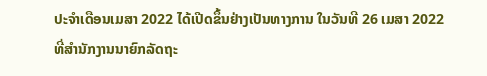ປະຈຳເດືອນເມສາ 2022 ໄດ້ເປີດຂຶ້ນຢ່າງເປັນທາງການ ໃນວັນທີ 26 ເມສາ 2022 ທີ່ສໍານັກງານນາຍົກລັດຖະ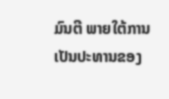ມົນຕີ ພາຍໃຕ້ການເປັນປະທານຂອງ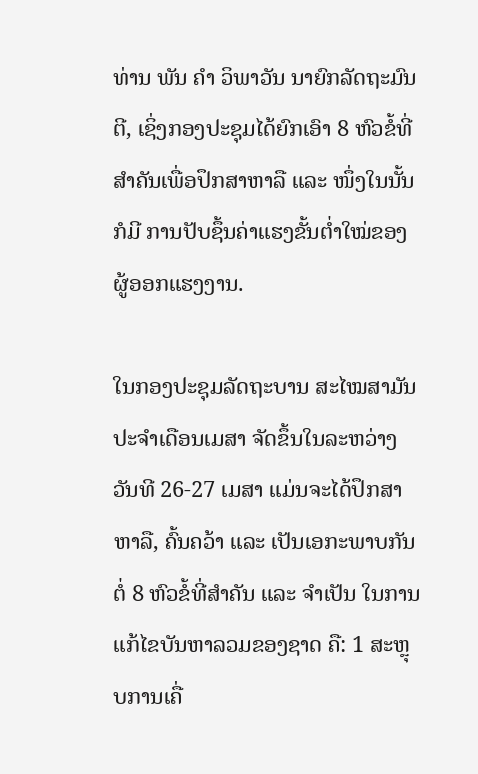ທ່ານ ພັນ ຄໍາ ວິພາວັນ ນາຍົກລັດຖະມົນຕີ, ເຊິ່ງກອງປະຊຸມໄດ້ຍົກເອົາ 8 ຫົວຂໍ້ທີ່ສຳຄັນເພື່ອປຶກສາຫາລື ແລະ ໜຶ່ງໃນນັ້ນກໍມີ ການປັບຊຶ້ນຄ່າແຮງຂັ້ນຕ່ຳໃໝ່ຂອງຜູ້ອອກແຮງງານ.

ໃນກອງປະຊຸມລັດຖະບານ ສະໄໝສາມັນ ປະຈຳເດືອນເມສາ ຈັດຂຶ້ນໃນລະຫວ່າງ ວັນທີ 26-27 ເມສາ ແມ່ນຈະໄດ້ປຶກສາຫາລື, ຄົ້ນຄວ້າ ແລະ ເປັນເອກະພາບກັນຕໍ່ 8 ຫົວຂໍ້ທີ່ສໍາຄັນ ແລະ ຈໍາເປັນ ໃນການແກ້ໄຂບັນຫາລວມຂອງຊາດ ຄື: 1 ສະຫຼຸບການເຄື່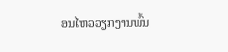ອນໄຫວວຽກງານພົ້ນ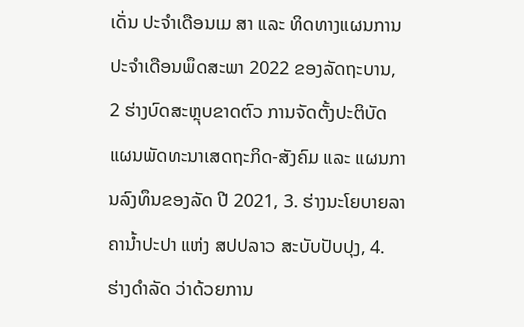ເດັ່ນ ປະຈໍາເດືອນເມ ສາ ແລະ ທິດທາງແຜນການ ປະຈໍາເດືອນພຶດສະພາ 2022 ຂອງລັດຖະບານ, 2 ຮ່າງບົດສະຫຼຸບຂາດຕົວ ການຈັດຕັ້ງປະຕິບັດແຜນພັດທະນາເສດຖະກິດ-ສັງຄົມ ແລະ ແຜນການລົງທຶນຂອງລັດ ປີ 2021, 3. ຮ່າງນະໂຍບາຍລາຄານໍ້າປະປາ ແຫ່ງ ສປປລາວ ສະບັບປັບປຸງ, 4. ຮ່າງດໍາລັດ ວ່າດ້ວຍການ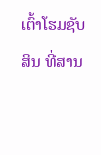ເຕົ້າໂຮມຊັບສິນ ທີ່ສານ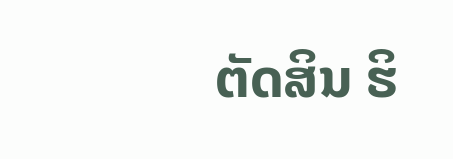ຕັດສິນ ຮິ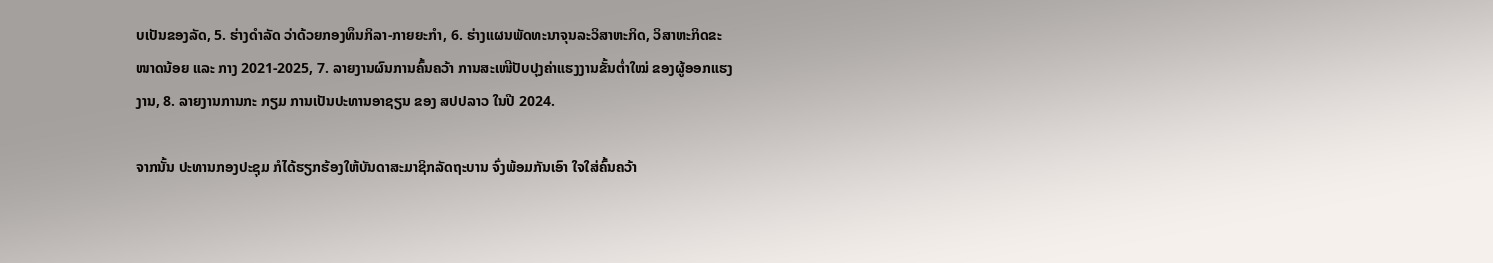ບເປັນຂອງລັດ, 5. ຮ່າງດໍາລັດ ວ່າດ້ວຍກອງທຶນກິລາ-ກາຍຍະກໍາ, 6. ຮ່າງແຜນພັດທະນາຈຸນລະວິສາຫະກິດ, ວິສາຫະກິດຂະໜາດນ້ອຍ ແລະ ກາງ 2021-2025, 7. ລາຍງານຜົນການຄົ້ນຄວ້າ ການສະເໜີປັບປຸງຄ່າແຮງງານຂັ້ນຕໍ່າໃໝ່ ຂອງຜູ້ອອກແຮງງານ, 8. ລາຍງານການກະ ກຽມ ການເປັນປະທານອາຊຽນ ຂອງ ສປປລາວ ໃນປີ 2024.

ຈາກນັ້ນ ປະທານກອງປະຊຸມ ກໍໄດ້ຮຽກຮ້ອງໃຫ້ບັນດາສະມາຊິກລັດຖະບານ ຈົ່ງພ້ອມກັນເອົາ ໃຈໃສ່ຄົ້ນຄວ້າ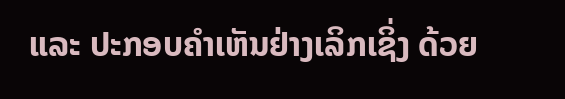ແລະ ປະກອບຄຳເຫັນຢ່າງເລິກເຊິ່ງ ດ້ວຍ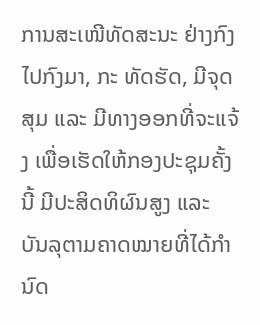ການສະເໜີທັດສະນະ ຢ່າງກົງໄປກົງມາ, ກະ ທັດຮັດ, ມີຈຸດສຸມ ແລະ ມີທາງອອກທີ່ຈະແຈ້ງ ເພື່ອເຮັດໃຫ້ກອງປະຊຸມຄັ້ງນີ້ ມີປະສິດທິຜົນສູງ ແລະ ບັນລຸຕາມຄາດໝາຍທີ່ໄດ້ກຳນົດ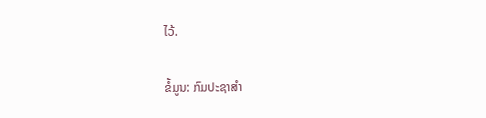ໄວ້.

ຂໍ້ມູນ: ກົມປະຊາສຳ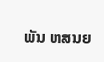ພັນ ຫສນຍ